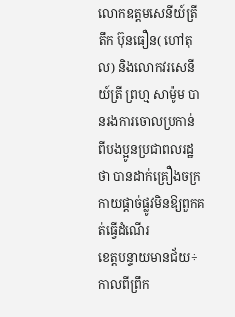លោកឧត្តមសេនីយ៍ត្រី តឹក ប៊ុនធឿន( ហៅតុល) និងលោកវរសេនីយ៍ត្រី ព្រហ្ម សាម៉ូម បានរងការចោលប្រកាន់ ពីបងប្អូនប្រជាពលរដ្ឋថា បានដាក់គ្រឿងចក្រកាយផ្ដាច់ផ្លូវមិនឱ្យពួកគត់ធ្វើដំណើរ
ខេត្តបន្ទាយមានជ័យ÷ កាលពីព្រឹក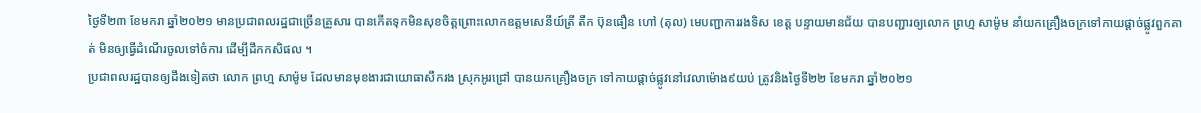ថ្ងៃទី២៣ ខែមករា ឆ្នាំ២០២១ មានប្រជាពលរដ្ឋជាច្រើនគ្រួសារ បានកើតទុកមិនសុខចិត្តព្រោះលោកឧត្តមសេនីយ៍ត្រី តឹក ប៊ុនធឿន ហៅ (តុល) មេបញ្ជាការរងទិស ខេត្ត បន្ទាយមានជ័យ បានបញ្ជារឲ្យលោក ព្រហ្ម សាម៉ូម នាំយកគ្រឿងចក្រទៅកាយផ្តាច់ផ្លូវពួកគាត់ មិនឲ្យធ្វើដំណើរចូលទៅចំការ ដើម្បីដឹកកសិផល ។
ប្រជាពលរដ្ឋបានឲ្យដឹងទៀតថា លោក ព្រហ្ម សាម៉ូម ដែលមានមុខងារជាយោធាសឹករង ស្រុកអូរជ្រៅ បានយកគ្រឿងចក្រ ទៅកាយផ្តាច់ផ្លូវនៅវេលាម៉ោង៩យប់ ត្រូវនិងថ្ងៃទី២២ ខែមករា ឆ្នាំ២០២១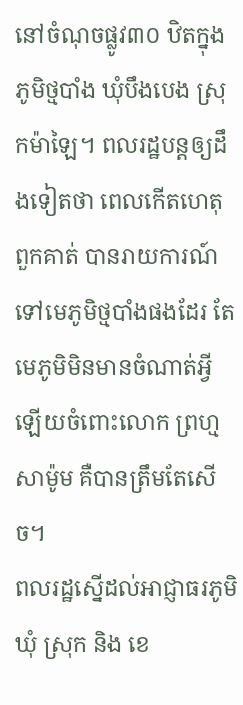នៅចំណុចផ្លូវ៣០ ឋិតក្នុងភូមិថ្មបាំង ឃុំបឹងបេង ស្រុកម៉ាឡៃ។ ពលរដ្ឋបន្តឲ្យដឹងទៀតថា ពេលកើតហេតុ ពួកគាត់ បានរាយការណ៍ទៅមេភូមិថ្មបាំងផងដែរ តែមេភូមិមិនមានចំណាត់អ្វីឡើយចំពោះលោក ព្រហ្ម សាម៉ូម គឺបានត្រឹមតែសើច។
ពលរដ្ឋស្នើដល់អាជ្ញាធរភូមិ ឃុំ ស្រុក និង ខេ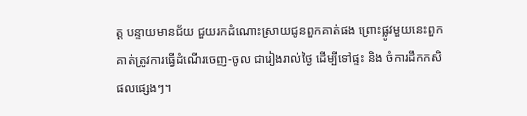ត្ត បន្ទាយមានជ័យ ជួយរកដំណោះស្រាយជូនពួកគាត់ផង ព្រោះផ្លូវមួយនេះពួកគាត់ត្រូវការធ្វើដំណើរចេញ-ចូល ជារៀងរាល់ថ្ងៃ ដើម្បីទៅផ្ទះ និង ចំការដឹកកសិផលផ្សេងៗ។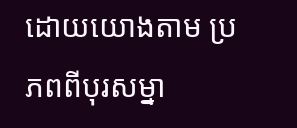ដោយយោងតាម ប្រភពពីបុរសម្នា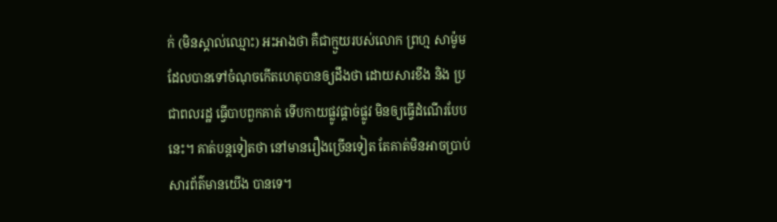ក់ (មិនស្គាល់ឈ្មោះ) អះអាងថា គឺជាក្មួយរបស់លោក ព្រហ្ម សាម៉ូម ដែលបានទៅចំណុចកើតហេតុបានឲ្យដឹងថា ដោយសារខឹង និង ប្រជាពលរដ្ឋ ធ្វើបាបពួកគាត់ ទើបកាយផ្លូវផ្តាច់ផ្លូវ មិនឲ្យធ្វើដំណើរបែបនេះ។ គាត់បន្តទៀតថា នៅមានរឿងច្រើនទៀត តែគាត់មិនអាចប្រាប់សារព័ត៌មានយើង បានទេ។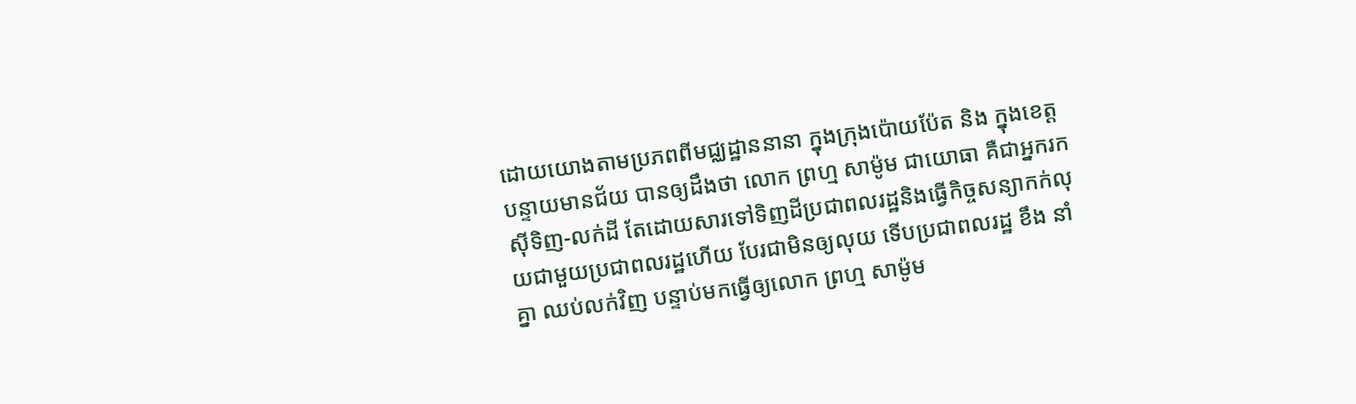ដោយយោងតាមប្រភពពីមជ្ឈដ្ឋាននានា ក្នុងក្រុងប៉ោយប៉ែត និង ក្នុងខេត្តបន្ទាយមានជ័យ បានឲ្យដឹងថា លោក ព្រហ្ម សាម៉ូម ជាយោធា គឺជាអ្នករកសុីទិញ-លក់ដី តែដោយសារទៅទិញដីប្រជាពលរដ្ឋនិងធ្វើកិច្ចសន្យាកក់លុយជាមួយប្រជាពលរដ្ឋហើយ បែរជាមិនឲ្យលុយ ទើបប្រជាពលរដ្ឋ ខឹង នាំគ្នា ឈប់លក់វិញ បន្ទាប់មកធ្វើឲ្យលោក ព្រហ្ម សាម៉ូម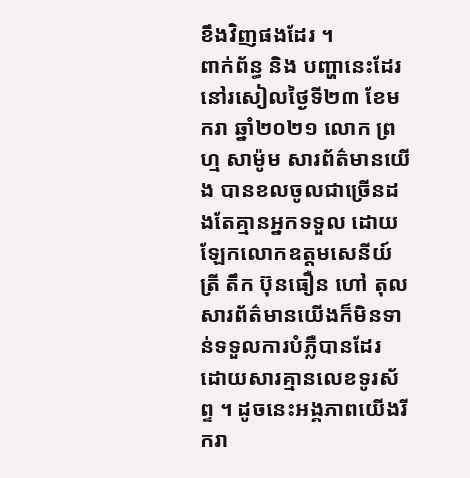ខឹងវិញផងដែរ ។
ពាក់ព័ន្ធ និង បញ្ហានេះដែរនៅរសៀលថ្ងៃទី២៣ ខែមករា ឆ្នាំ២០២១ លោក ព្រហ្ម សាម៉ូម សារព័ត៌មានយើង បានខលចូលជាច្រើនដងតែគ្មានអ្នកទទួល ដោយឡែកលោកឧត្តមសេនីយ៍ត្រី តឹក ប៊ុនធឿន ហៅ តុល សារព័ត៌មានយើងក៏មិនទាន់ទទួលការបំភ្លឺបានដែរ ដោយសារគ្មានលេខទូរស័ព្ទ ។ ដូចនេះអង្គភាពយើងរីករា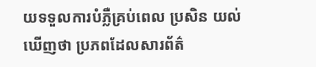យទទួលការបំភ្លឺគ្រប់ពេល ប្រសិន យល់ឃើញថា ប្រភពដែលសារព័ត៌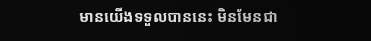មានយើងទទួលបាននេះ មិនមែនជា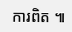ការពិត ៕